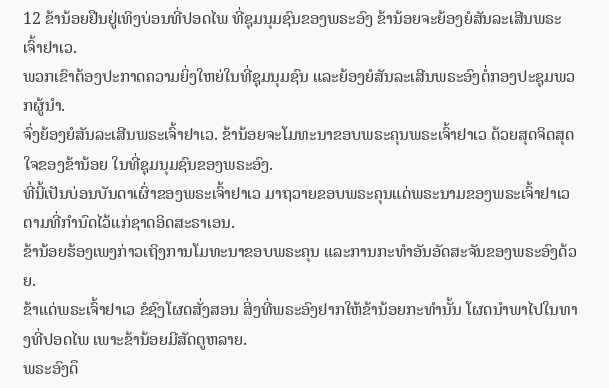12 ຂ້ານ້ອຍຢືນຢູ່ເທິງບ່ອນທີ່ປອດໄພ ທີ່ຊຸມນຸມຊົນຂອງພຣະອົງ ຂ້ານ້ອຍຈະຍ້ອງຍໍສັນລະເສີນພຣະເຈົ້າຢາເວ.
ພວກເຂົາຕ້ອງປະກາດຄວາມຍິ່ງໃຫຍ່ໃນທີ່ຊຸມນຸມຊົນ ແລະຍ້ອງຍໍສັນລະເສີນພຣະອົງຕໍ່ກອງປະຊຸມພວກຜູ້ນຳ.
ຈົ່ງຍ້ອງຍໍສັນລະເສີນພຣະເຈົ້າຢາເວ. ຂ້ານ້ອຍຈະໂມທະນາຂອບພຣະຄຸນພຣະເຈົ້າຢາເວ ດ້ວຍສຸດຈິດສຸດໃຈຂອງຂ້ານ້ອຍ ໃນທີ່ຊຸມນຸມຊົນຂອງພຣະອົງ.
ທີ່ນີ້ເປັນບ່ອນບັນດາເຜົ່າຂອງພຣະເຈົ້າຢາເວ ມາຖວາຍຂອບພຣະຄຸນແດ່ພຣະນາມຂອງພຣະເຈົ້າຢາເວ ຕາມທີ່ກຳນົດໄວ້ແກ່ຊາດອິດສະຣາເອນ.
ຂ້ານ້ອຍຮ້ອງເພງກ່າວເຖິງການໂມທະນາຂອບພຣະຄຸນ ແລະການກະທຳອັນອັດສະຈັນຂອງພຣະອົງດ້ວຍ.
ຂ້າແດ່ພຣະເຈົ້າຢາເວ ຂໍຊົງໂຜດສັ່ງສອນ ສິ່ງທີ່ພຣະອົງຢາກໃຫ້ຂ້ານ້ອຍກະທຳນັ້ນ ໂຜດນຳພາໄປໃນທາງທີ່ປອດໄພ ເພາະຂ້ານ້ອຍມີສັດຕູຫລາຍ.
ພຣະອົງດຶ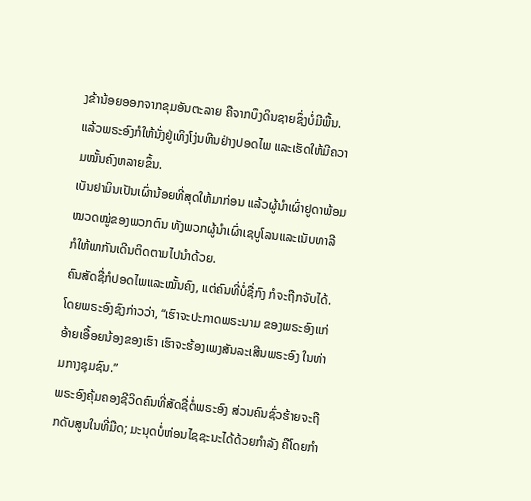ງຂ້ານ້ອຍອອກຈາກຂຸມອັນຕະລາຍ ຄືຈາກບຶງດິນຊາຍຊຶ່ງບໍ່ມີພື້ນ. ແລ້ວພຣະອົງກໍໃຫ້ນັ່ງຢູ່ເທິງໂງ່ນຫີນຢ່າງປອດໄພ ແລະເຮັດໃຫ້ມີຄວາມໝັ້ນຄົງຫລາຍຂຶ້ນ.
ເບັນຢາມິນເປັນເຜົ່ານ້ອຍທີ່ສຸດໃຫ້ມາກ່ອນ ແລ້ວຜູ້ນຳເຜົ່າຢູດາພ້ອມໝວດໝູ່ຂອງພວກຕົນ ທັງພວກຜູ້ນຳເຜົ່າເຊບູໂລນແລະເນັບທາລີ ກໍໃຫ້ພາກັນເດີນຕິດຕາມໄປນຳດ້ວຍ.
ຄົນສັດຊື່ກໍປອດໄພແລະໝັ້ນຄົງ, ແຕ່ຄົນທີ່ບໍ່ຊື່ກົງ ກໍຈະຖືກຈັບໄດ້.
ໂດຍພຣະອົງຊົງກ່າວວ່າ, “ເຮົາຈະປະກາດພຣະນາມ ຂອງພຣະອົງແກ່ອ້າຍເອື້ອຍນ້ອງຂອງເຮົາ ເຮົາຈະຮ້ອງເພງສັນລະເສີນພຣະອົງ ໃນທ່າມກາງຊຸມຊົນ.”
ພຣະອົງຄຸ້ມຄອງຊີວິດຄົນທີ່ສັດຊື່ຕໍ່ພຣະອົງ ສ່ວນຄົນຊົ່ວຮ້າຍຈະຖືກດັບສູນໃນທີ່ມືດ; ມະນຸດບໍ່ຫ່ອນໄຊຊະນະໄດ້ດ້ວຍກຳລັງ ຄືໂດຍກຳ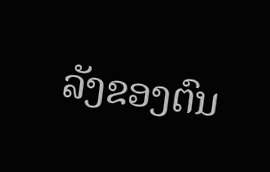ລັງຂອງຕົນ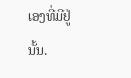ເອງທີ່ມີຢູ່ນັ້ນ.